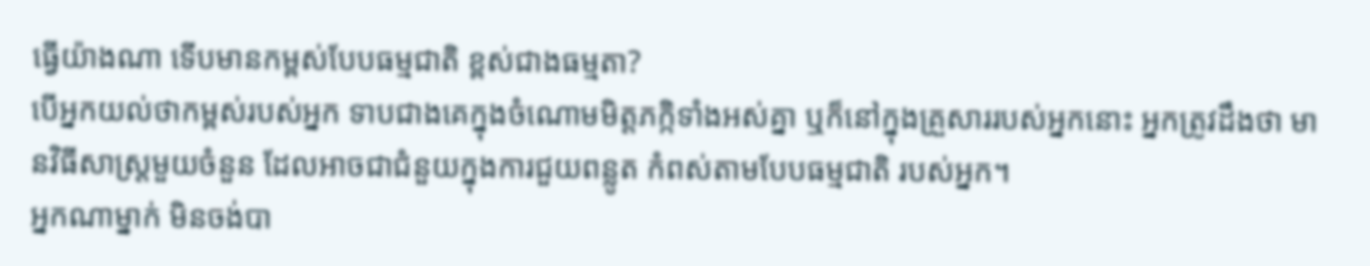ធ្វើយ៉ាងណា ទើបមានកម្ពស់បែបធម្មជាតិ ខ្ពស់ជាងធម្មតា?
បើអ្នកយល់ថាកម្ពស់របស់អ្នក ទាបជាងគេក្នុងចំណោមមិត្តភក្កិទាំងអស់គ្នា ឬក៏នៅក្នុងគ្រួសាររបស់អ្នកនោះ អ្នកត្រូវដឹងថា មានវិធីសាស្ត្រមួយចំនួន ដែលអាចជាជំនួយក្នុងការជួយពន្លូត កំពស់តាមបែបធម្មជាតិ របស់អ្នក។
អ្នកណាម្នាក់ មិនចង់បា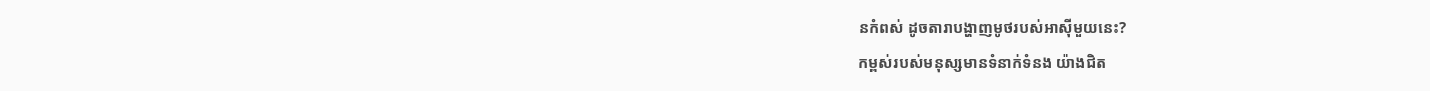នកំពស់ ដូចតារាបង្ហាញមូថរបស់អាស៊ីមួយនេះ?
កម្ពស់របស់មនុស្សមានទំនាក់ទំនង យ៉ាងជិត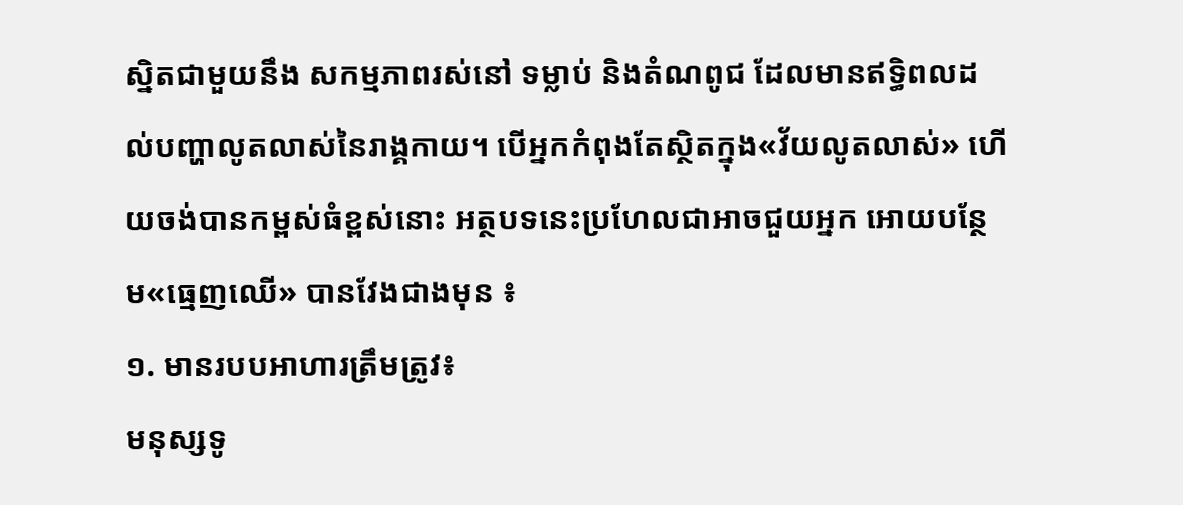ស្និតជាមួយនឹង សកម្មភាពរស់នៅ ទម្លាប់ និងតំណពូជ ដែលមានឥទ្ធិពលដល់បញ្ហាលូតលាស់នៃរាង្គកាយ។ បើអ្នកកំពុងតែស្ថិតក្នុង«វ័យលូតលាស់» ហើយចង់បានកម្ពស់ធំខ្ពស់នោះ អត្ថបទនេះប្រហែលជាអាចជួយអ្នក អោយបន្ថែម«ធ្មេញឈើ» បានវែងជាងមុន ៖
១. មានរបបអាហារត្រឹមត្រូវ៖
មនុស្សទូ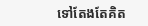ទៅតែងតែគិត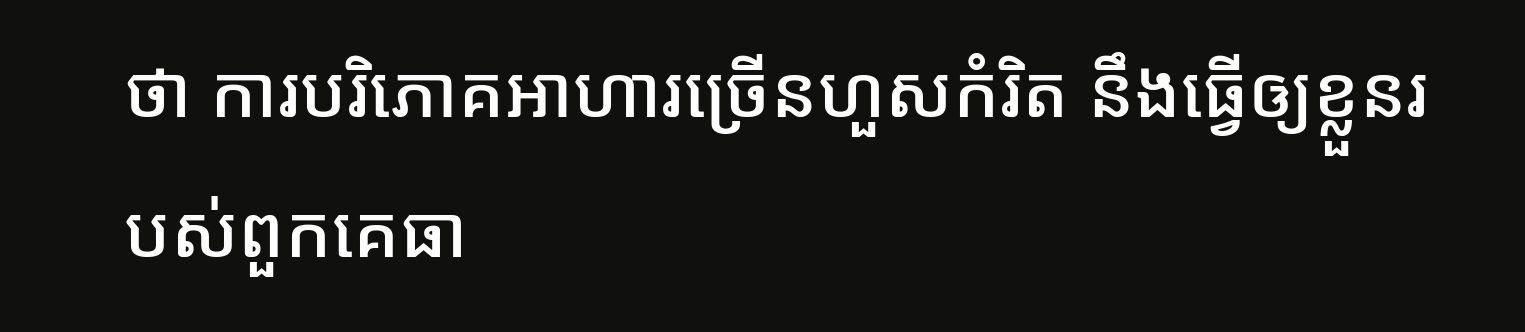ថា ការបរិភោគអាហារច្រើនហួសកំរិត នឹងធ្វើឲ្យខ្លួនរបស់ពួកគេធា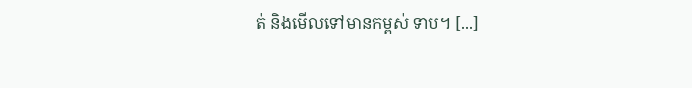ត់ និងមើលទៅមានកម្ពស់ ទាប។ [...]